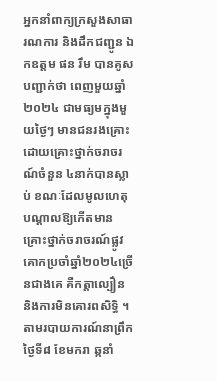អ្នកនាំពាក្យក្រសួងសាធារណការ និងដឹកជញ្ជូន ឯកឧត្តម ផន រឹម បានគូសបញ្ជាក់ថា ពេញមួយឆ្នាំ២០២៤ ជាមធ្យមក្នុងមួយថ្ងៃៗ មានជនរងគ្រោះដោយគ្រោះថ្នាក់ចរាចរណ៍ចំនួន ៤នាក់បានស្លាប់ ខណៈដែលមូលហេតុបណ្តាលឱ្យកើតមានគ្រោះថ្នាក់ចរាចរណ៍ផ្លូវគោកប្រចាំឆ្នាំ២០២៤ច្រើនជាងគេ គឺកត្តាល្បឿន និងការមិនគោរពសិទ្ធិ ។
តាមរបាយការណ៍នាព្រឹកថ្ងៃទី៨ ខែមករា ឆ្កនាំ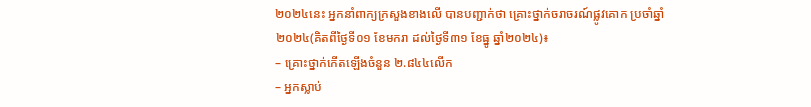២០២៤នេះ អ្នកនាំពាក្យក្រសួងខាងលើ បានបញ្ជាក់ថា គ្រោះថ្នាក់ចរាចរណ៍ផ្លូវគោក ប្រចាំឆ្នាំ២០២៤(គិតពីថ្ងៃទី០១ ខែមករា ដល់ថ្ងៃទី៣១ ខែធ្នូ ឆ្នាំ២០២៤)៖
– គ្រោះថ្នាក់កើតឡើងចំនួន ២.៨៤៤លើក
– អ្នកស្លាប់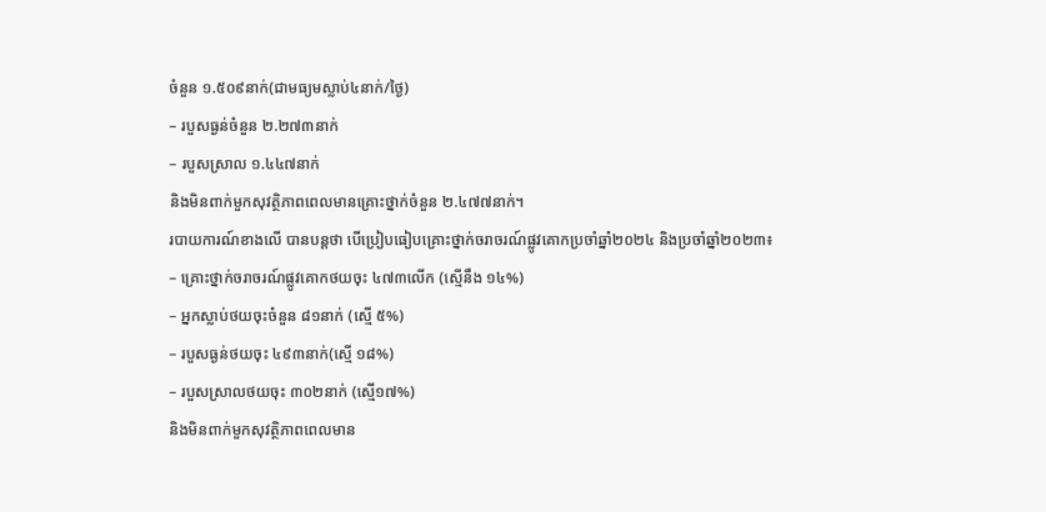ចំនួន ១.៥០៩នាក់(ជាមធ្យមស្លាប់៤នាក់/ថ្ងៃ)
– របួសធ្ងន់ចំនួន ២.២៧៣នាក់
– របួសស្រាល ១.៤៤៧នាក់
និងមិនពាក់មួកសុវត្ថិភាពពេលមានគ្រោះថ្នាក់ចំនួន ២.៤៧៧នាក់។
របាយការណ៍ខាងលើ បានបន្តថា បើប្រៀបធៀបគ្រោះថ្នាក់ចរាចរណ៍ផ្លូវគោកប្រចាំឆ្នាំ២០២៤ និងប្រចាំឆ្នាំ២០២៣៖
– គ្រោះថ្នាក់ចរាចរណ៍ផ្លូវគោកថយចុះ ៤៧៣លើក (ស្មើនឹង ១៤%)
– អ្នកស្លាប់ថយចុះចំនួន ៨១នាក់ (ស្មើ ៥%)
– របួសធ្ងន់ថយចុះ ៤៩៣នាក់(ស្មើ ១៨%)
– របួសស្រាលថយចុះ ៣០២នាក់ (ស្មើ១៧%)
និងមិនពាក់មួកសុវត្ថិភាពពេលមាន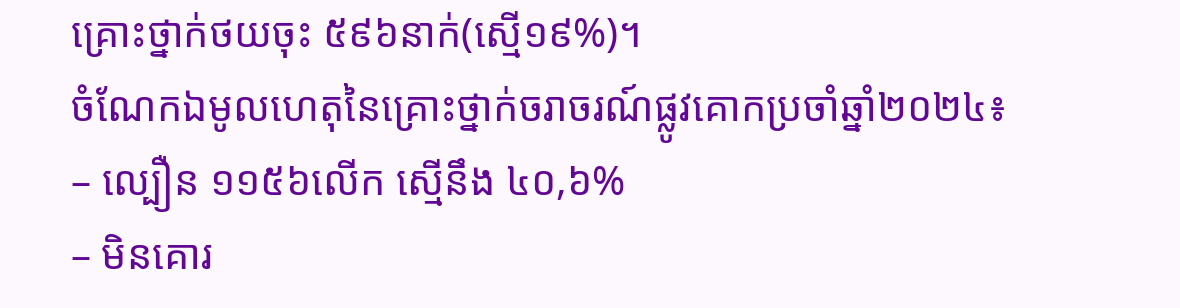គ្រោះថ្នាក់ថយចុះ ៥៩៦នាក់(ស្មើ១៩%)។
ចំណែកឯមូលហេតុនៃគ្រោះថ្នាក់ចរាចរណ៍ផ្លូវគោកប្រចាំឆ្នាំ២០២៤៖
– ល្បឿន ១១៥៦លើក ស្មើនឹង ៤០,៦%
– មិនគោរ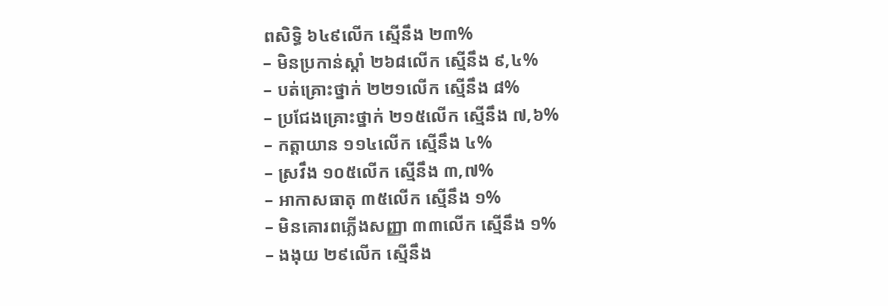ពសិទ្ធិ ៦៤៩លើក ស្មើនឹង ២៣%
– មិនប្រកាន់ស្តាំ ២៦៨លើក ស្មើនឹង ៩,៤%
– បត់គ្រោះថ្នាក់ ២២១លើក ស្មើនឹង ៨%
– ប្រជែងគ្រោះថ្នាក់ ២១៥លើក ស្មើនឹង ៧,៦%
– កត្តាយាន ១១៤លើក ស្មើនឹង ៤%
– ស្រវឹង ១០៥លើក ស្មើនឹង ៣,៧%
– អាកាសធាតុ ៣៥លើក ស្មើនឹង ១%
– មិនគោរពភ្លើងសញ្ញា ៣៣លើក ស្មើនឹង ១%
– ងងុយ ២៩លើក ស្មើនឹង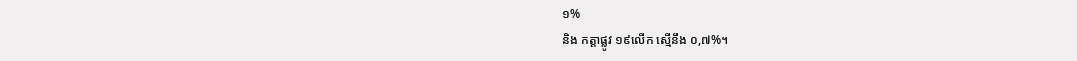១%
និង កត្តាផ្លូវ ១៩លើក ស្មើនឹង ០,៧%។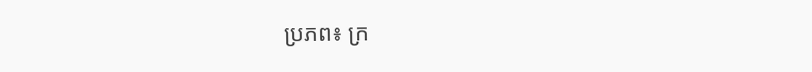ប្រភព៖ ក្រ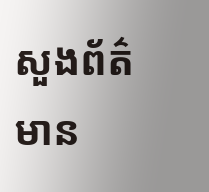សួងព័ត៌មាន